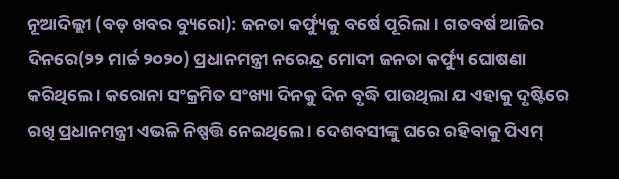ନୂଆଦିଲ୍ଲୀ (ବଡ଼ ଖବର ବ୍ୟୁରୋ): ଜନତା କର୍ଫ୍ୟୁକୁ ବର୍ଷେ ପୂରିଲା । ଗତବର୍ଷ ଆଜିର ଦିନରେ(୨୨ ମାର୍ଚ୍ଚ ୨୦୨୦) ପ୍ରଧାନମନ୍ତ୍ରୀ ନରେନ୍ଦ୍ର ମୋଦୀ ଜନତା କର୍ଫ୍ୟୁ ଘୋଷଣା କରିଥିଲେ । କରୋନା ସଂକ୍ରମିତ ସଂଖ୍ୟା ଦିନକୁ ଦିନ ବୃଦ୍ଧି ପାଉଥିଲା ଯ ଏହାକୁ ଦୃଷ୍ଟିରେ ରଖି ପ୍ରଧାନମନ୍ତ୍ରୀ ଏଭଳି ନିଷ୍ପତ୍ତି ନେଇଥିଲେ । ଦେଶବସୀଙ୍କୁ ଘରେ ରହିବାକୁ ପିଏମ୍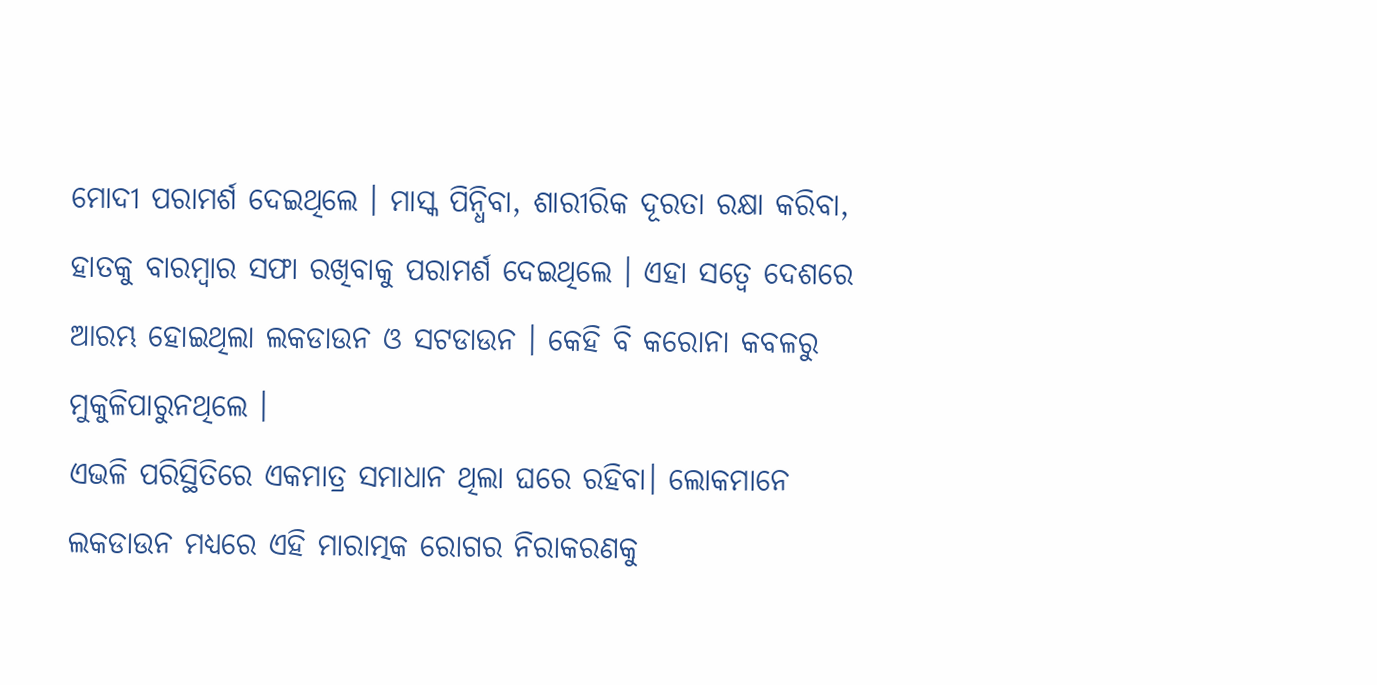ମୋଦୀ ପରାମର୍ଶ ଦେଇଥିଲେ । ମାସ୍କ ପିନ୍ଧିବା, ଶାରୀରିକ ଦୂରତା ରକ୍ଷା କରିବା, ହାତକୁ ବାରମ୍ବାର ସଫା ରଖିବାକୁ ପରାମର୍ଶ ଦେଇଥିଲେ । ଏହା ସତ୍ୱେ ଦେଶରେ ଆରମ୍ଭ ହୋଇଥିଲା ଲକଡାଉନ ଓ ସଟଡାଉନ । କେହି ବି କରୋନା କବଳରୁ ମୁକୁଳିପାରୁନଥିଲେ ।
ଏଭଳି ପରିସ୍ଥିତିରେ ଏକମାତ୍ର ସମାଧାନ ଥିଲା ଘରେ ରହିବା। ଲୋକମାନେ ଲକଡାଉନ ମଧ୍ୟରେ ଏହି ମାରାତ୍ମକ ରୋଗର ନିରାକରଣକୁ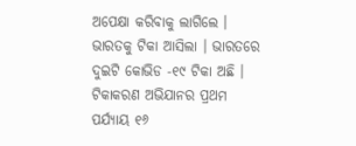ଅପେକ୍ଷା କରିବାକୁ ଲାଗିଲେ । ଭାରତକୁ ଟିକା ଆସିଲା । ଭାରତରେ ଦୁଇଟି କୋଭିଡ -୧୯ ଟିକା ଅଛି । ଟିକାକରଣ ଅଭିଯାନର ପ୍ରଥମ ପର୍ଯ୍ୟାୟ ୧୬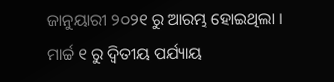ଜାନୁୟାରୀ ୨୦୨୧ ରୁ ଆରମ୍ଭ ହୋଇଥିଲା । ମାର୍ଚ୍ଚ ୧ ରୁ ଦ୍ୱିତୀୟ ପର୍ଯ୍ୟାୟ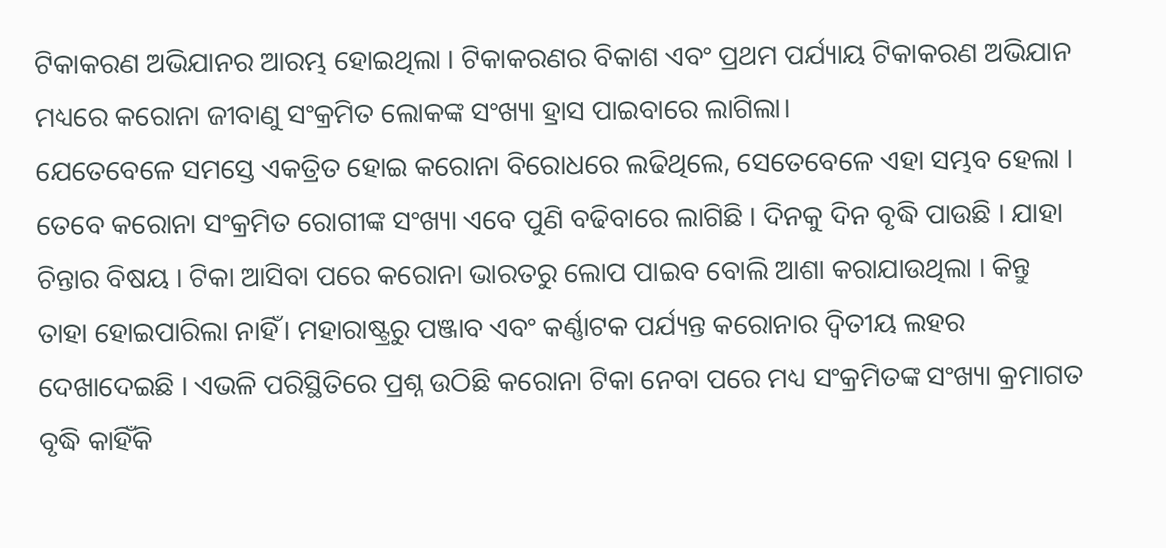ଟିକାକରଣ ଅଭିଯାନର ଆରମ୍ଭ ହୋଇଥିଲା । ଟିକାକରଣର ବିକାଶ ଏବଂ ପ୍ରଥମ ପର୍ଯ୍ୟାୟ ଟିକାକରଣ ଅଭିଯାନ ମଧ୍ୟରେ କରୋନା ଜୀବାଣୁ ସଂକ୍ରମିତ ଲୋକଙ୍କ ସଂଖ୍ୟା ହ୍ରାସ ପାଇବାରେ ଲାଗିଲା।
ଯେତେବେଳେ ସମସ୍ତେ ଏକତ୍ରିତ ହୋଇ କରୋନା ବିରୋଧରେ ଲଢିଥିଲେ, ସେତେବେଳେ ଏହା ସମ୍ଭବ ହେଲା । ତେବେ କରୋନା ସଂକ୍ରମିତ ରୋଗୀଙ୍କ ସଂଖ୍ୟା ଏବେ ପୁଣି ବଢିବାରେ ଲାଗିଛି । ଦିନକୁ ଦିନ ବୃଦ୍ଧି ପାଉଛି । ଯାହା ଚିନ୍ତାର ବିଷୟ । ଟିକା ଆସିବା ପରେ କରୋନା ଭାରତରୁ ଲୋପ ପାଇବ ବୋଲି ଆଶା କରାଯାଉଥିଲା । କିନ୍ତୁ ତାହା ହୋଇପାରିଲା ନାହିଁ। ମହାରାଷ୍ଟ୍ରରୁ ପଞ୍ଜାବ ଏବଂ କର୍ଣ୍ଣାଟକ ପର୍ଯ୍ୟନ୍ତ କରୋନାର ଦ୍ୱିତୀୟ ଲହର ଦେଖାଦେଇଛି । ଏଭଳି ପରିସ୍ଥିତିରେ ପ୍ରଶ୍ନ ଉଠିଛି କରୋନା ଟିକା ନେବା ପରେ ମଧ୍ୟ ସଂକ୍ରମିତଙ୍କ ସଂଖ୍ୟା କ୍ରମାଗତ ବୃଦ୍ଧି କାହିଁକି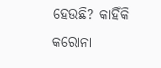ହେଉଛି? କାହିଁକି କରୋନା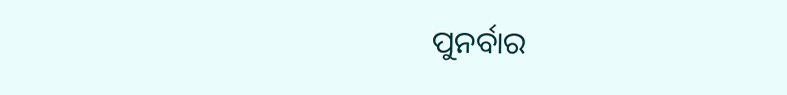ପୁନର୍ବାର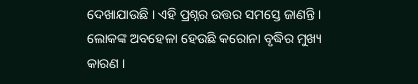ଦେଖାଯାଉଛି । ଏହି ପ୍ରଶ୍ନର ଉତ୍ତର ସମସ୍ତେ ଜାଣନ୍ତି । ଲୋକଙ୍କ ଅବହେଳା ହେଉଛି କରୋନା ବୃଦ୍ଧିର ମୁଖ୍ୟ କାରଣ ।